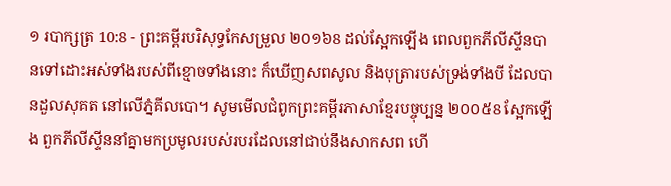១ របាក្សត្រ 10:8 - ព្រះគម្ពីរបរិសុទ្ធកែសម្រួល ២០១៦8 ដល់ស្អែកឡើង ពេលពួកភីលីស្ទីនបានទៅដោះអស់ទាំងរបស់ពីខ្មោចទាំងនោះ ក៏ឃើញសពសូល និងបុត្រារបស់ទ្រង់ទាំងបី ដែលបានដួលសុគត នៅលើភ្នំគីលបោ។ សូមមើលជំពូកព្រះគម្ពីរភាសាខ្មែរបច្ចុប្បន្ន ២០០៥8 ស្អែកឡើង ពួកភីលីស្ទីននាំគ្នាមកប្រមូលរបស់របរដែលនៅជាប់នឹងសាកសព ហើ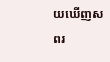យឃើញសពរ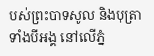បស់ព្រះបាទសូល និងបុត្រាទាំងបីអង្គ នៅលើភ្នំ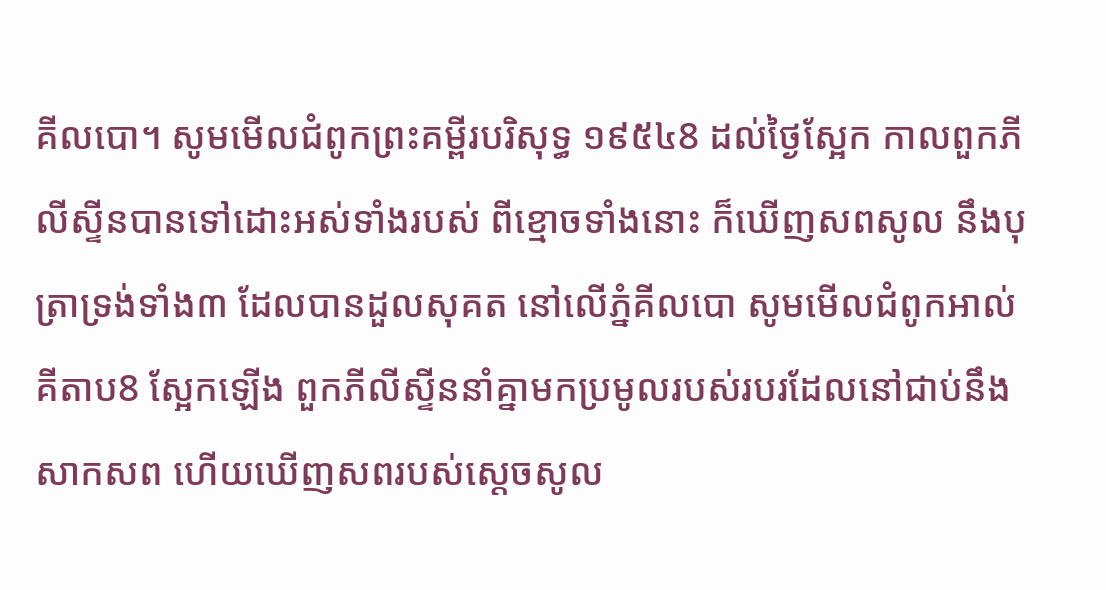គីលបោ។ សូមមើលជំពូកព្រះគម្ពីរបរិសុទ្ធ ១៩៥៤8 ដល់ថ្ងៃស្អែក កាលពួកភីលីស្ទីនបានទៅដោះអស់ទាំងរបស់ ពីខ្មោចទាំងនោះ ក៏ឃើញសពសូល នឹងបុត្រាទ្រង់ទាំង៣ ដែលបានដួលសុគត នៅលើភ្នំគីលបោ សូមមើលជំពូកអាល់គីតាប8 ស្អែកឡើង ពួកភីលីស្ទីននាំគ្នាមកប្រមូលរបស់របរដែលនៅជាប់នឹងសាកសព ហើយឃើញសពរបស់ស្តេចសូល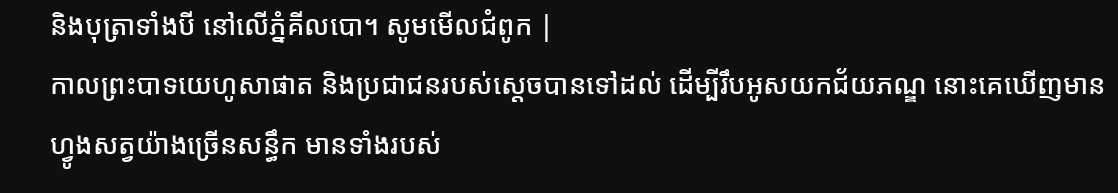និងបុត្រាទាំងបី នៅលើភ្នំគីលបោ។ សូមមើលជំពូក |
កាលព្រះបាទយេហូសាផាត និងប្រជាជនរបស់ស្ដេចបានទៅដល់ ដើម្បីរឹបអូសយកជ័យភណ្ឌ នោះគេឃើញមានហ្វូងសត្វយ៉ាងច្រើនសន្ធឹក មានទាំងរបស់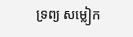ទ្រព្យ សម្លៀក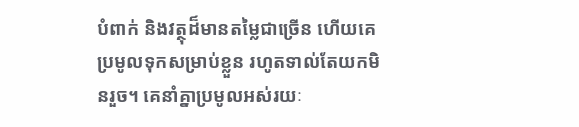បំពាក់ និងវត្ថុដ៏មានតម្លៃជាច្រើន ហើយគេប្រមូលទុកសម្រាប់ខ្លួន រហូតទាល់តែយកមិនរួច។ គេនាំគ្នាប្រមូលអស់រយៈ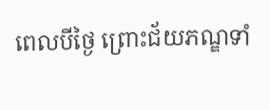ពេលបីថ្ងៃ ព្រោះជ័យភណ្ឌទាំ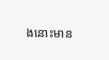ងនោះមាន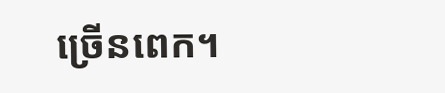ច្រើនពេក។